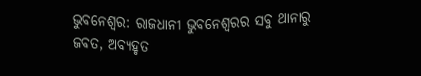ଭୁବନେଶ୍ୱର: ରାଜଧାନୀ ଭୁବନେଶ୍ୱରର ସବୁ ଥାନାରୁ ଜବତ, ଅବ୍ୟହୃତ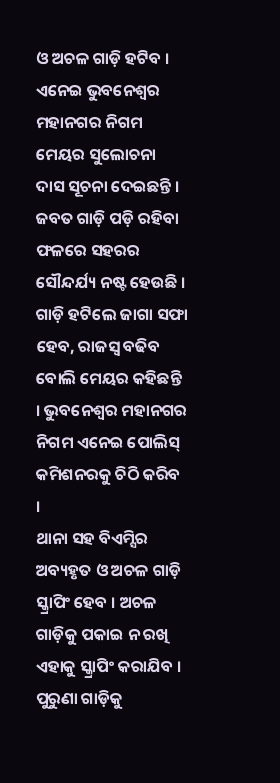ଓ ଅଚଳ ଗାଡ଼ି ହଟିବ । ଏନେଇ ଭୁବନେଶ୍ୱର ମହାନଗର ନିଗମ ମେୟର ସୁଲୋଚନା ଦାସ ସୂଚନା ଦେଇଛନ୍ତି । ଜବତ ଗାଡ଼ି ପଡ଼ି ରହିବା ଫଳରେ ସହରର ସୌନ୍ଦର୍ଯ୍ୟ ନଷ୍ଟ ହେଉଛି । ଗାଡ଼ି ହଟିଲେ ଜାଗା ସଫା ହେବ, ରାଜସ୍ବ ବଢିବ ବୋଲି ମେୟର କହିଛନ୍ତି । ଭୁବନେଶ୍ୱର ମହାନଗର ନିଗମ ଏନେଇ ପୋଲିସ୍ କମିଶନରକୁ ଚିଠି କରିବ ।
ଥାନା ସହ ବିଏମ୍ସିର ଅବ୍ୟହୃତ ଓ ଅଚଳ ଗାଡ଼ି ସ୍କ୍ରାପିଂ ହେବ । ଅଚଳ ଗାଡ଼ିକୁ ପକାଇ ନ ରଖି ଏହାକୁ ସ୍କ୍ରାପିଂ କରାଯିବ । ପୁରୁଣା ଗାଡ଼ିକୁ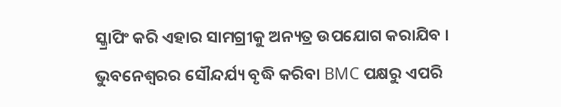ସ୍କ୍ରାପିଂ କରି ଏହାର ସାମଗ୍ରୀକୁ ଅନ୍ୟତ୍ର ଉପଯୋଗ କରାଯିବ । ଭୁବନେଶ୍ୱରର ସୌନ୍ଦର୍ଯ୍ୟ ବୃଦ୍ଧି କରିବା BMC ପକ୍ଷରୁ ଏପରି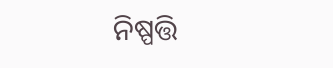ନିଷ୍ପତ୍ତି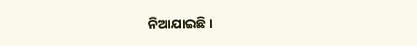ନିଆଯାଇଛି ।